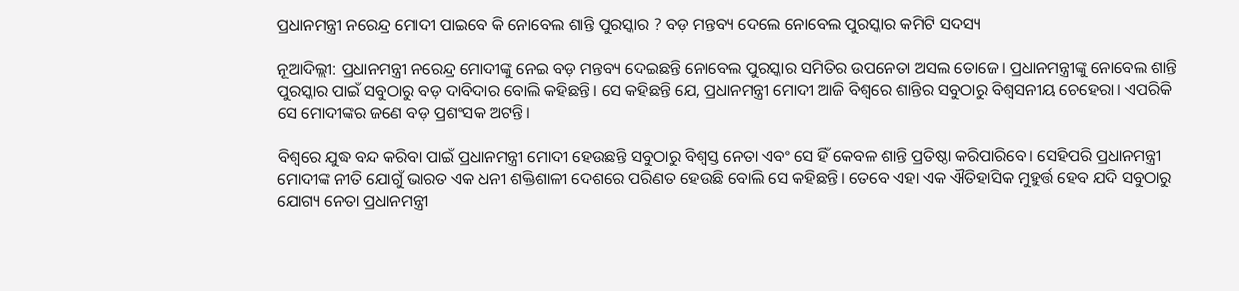ପ୍ରଧାନମନ୍ତ୍ରୀ ନରେନ୍ଦ୍ର ମୋଦୀ ପାଇବେ କି ନୋବେଲ ଶାନ୍ତି ପୁରସ୍କାର ? ବଡ଼ ମନ୍ତବ୍ୟ ଦେଲେ ନୋବେଲ ପୁରସ୍କାର କମିଟି ସଦସ୍ୟ

ନୂଆଦିଲ୍ଲୀ: ପ୍ରଧାନମନ୍ତ୍ରୀ ନରେନ୍ଦ୍ର ମୋଦୀଙ୍କୁ ନେଇ ବଡ଼ ମନ୍ତବ୍ୟ ଦେଇଛନ୍ତି ନୋବେଲ ପୁରସ୍କାର ସମିତିର ଉପନେତା ଅସଲ ତୋଜେ। ପ୍ରଧାନମନ୍ତ୍ରୀଙ୍କୁ ନୋବେଲ ଶାନ୍ତି ପୁରସ୍କାର ପାଇଁ ସବୁଠାରୁ ବଡ଼ ଦାବିଦାର ବୋଲି କହିଛନ୍ତି। ସେ କହିଛନ୍ତି ଯେ, ପ୍ରଧାନମନ୍ତ୍ରୀ ମୋଦୀ ଆଜି ବିଶ୍ୱରେ ଶାନ୍ତିର ସବୁଠାରୁ ବିଶ୍ୱସନୀୟ ଚେହେରା। ଏପରିକି ସେ ମୋଦୀଙ୍କର ଜଣେ ବଡ଼ ପ୍ରଶଂସକ ଅଟନ୍ତି।

ବିଶ୍ୱରେ ଯୁଦ୍ଧ ବନ୍ଦ କରିବା ପାଇଁ ପ୍ରଧାନମନ୍ତ୍ରୀ ମୋଦୀ ହେଉଛନ୍ତି ସବୁଠାରୁ ବିଶ୍ୱସ୍ତ ନେତା ଏବଂ ସେ ହିଁ କେବଳ ଶାନ୍ତି ପ୍ରତିଷ୍ଠା କରିପାରିବେ। ସେହିପରି ପ୍ରଧାନମନ୍ତ୍ରୀ ମୋଦୀଙ୍କ ନୀତି ଯୋଗୁଁ ଭାରତ ଏକ ଧନୀ ଶକ୍ତିଶାଳୀ ଦେଶରେ ପରିଣତ ହେଉଛି ବୋଲି ସେ କହିଛନ୍ତି। ତେବେ ଏହା ଏକ ଐତିହାସିକ ମୁହୁର୍ତ୍ତ ହେବ ଯଦି ସବୁଠାରୁ ଯୋଗ୍ୟ ନେତା ପ୍ରଧାନମନ୍ତ୍ରୀ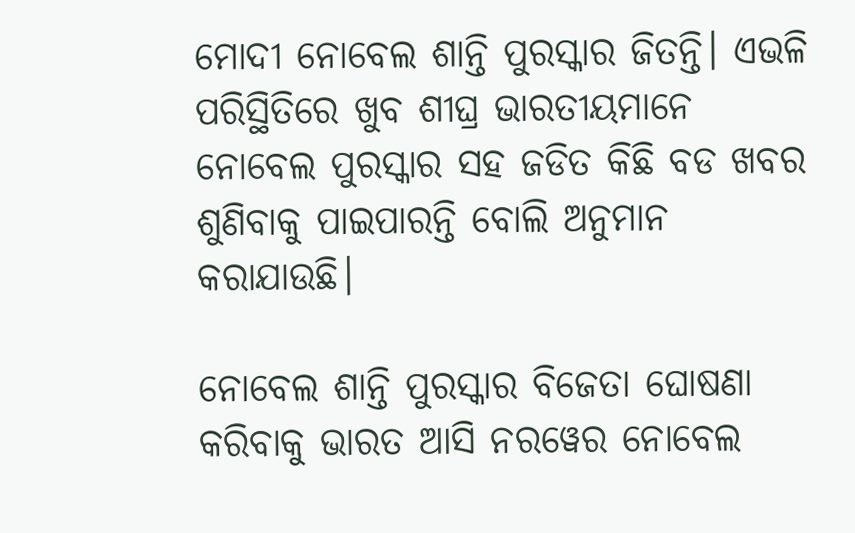ମୋଦୀ ନୋବେଲ ଶାନ୍ତି ପୁରସ୍କାର ଜିତନ୍ତି। ଏଭଳି ପରିସ୍ଥିତିରେ ଖୁବ ଶୀଘ୍ର ଭାରତୀୟମାନେ ନୋବେଲ ପୁରସ୍କାର ସହ ଜଡିତ କିଛି ବଡ ଖବର ଶୁଣିବାକୁ ପାଇପାରନ୍ତି ବୋଲି ଅନୁମାନ କରାଯାଉଛି।

ନୋବେଲ ଶାନ୍ତି ପୁରସ୍କାର ବିଜେତା ଘୋଷଣା କରିବାକୁ ଭାରତ ଆସି ନରୱେର ନୋବେଲ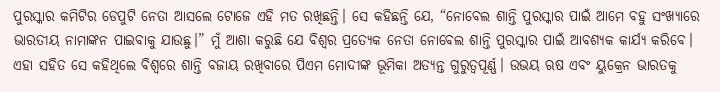ପୁରସ୍କାର କମିଟିର ଡେପୁଟି ନେତା ଆସଲେ ଟୋଜେ ଏହି ମତ ରଖିଛନ୍ତି। ସେ କହିଛନ୍ତି ଯେ, “ନୋବେଲ ଶାନ୍ତି ପୁରସ୍କାର ପାଇଁ ଆମେ ବହୁ ସଂଖ୍ୟାରେ ଭାରତୀୟ ନାମାଙ୍କନ ପାଇବାକୁ ଯାଉଛୁ।” ମୁଁ ଆଶା କରୁଛି ଯେ ବିଶ୍ୱର ପ୍ରତ୍ୟେକ ନେତା ନୋବେଲ ଶାନ୍ତି ପୁରସ୍କାର ପାଇଁ ଆବଶ୍ୟକ କାର୍ଯ୍ୟ କରିବେ। ଏହା ସହିତ ସେ କହିଥିଲେ ବିଶ୍ୱରେ ଶାନ୍ତି ବଜାୟ ରଖିବାରେ ପିଏମ ମୋଦୀଙ୍କ ଭୂମିକା ଅତ୍ୟନ୍ତ ଗୁରୁତ୍ୱପୂର୍ଣ୍ଣ। ଉଭୟ ଋଷ ଏବଂ ୟୁକ୍ରେନ ଭାରତକୁ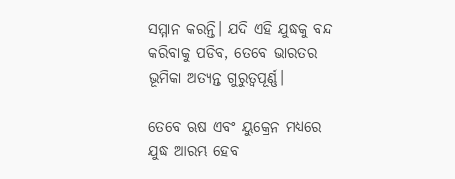ସମ୍ମାନ କରନ୍ତି। ଯଦି ଏହି ଯୁଦ୍ଧକୁ ବନ୍ଦ କରିବାକୁ ପଡିବ, ତେବେ ଭାରତର ଭୂମିକା ଅତ୍ୟନ୍ତ ଗୁରୁତ୍ୱପୂର୍ଣ୍ଣ।

ତେବେ ଋଷ ଏବଂ ୟୁକ୍ରେନ ମଧ୍ୟରେ ଯୁଦ୍ଧ ଆରମ୍ଭ ହେବ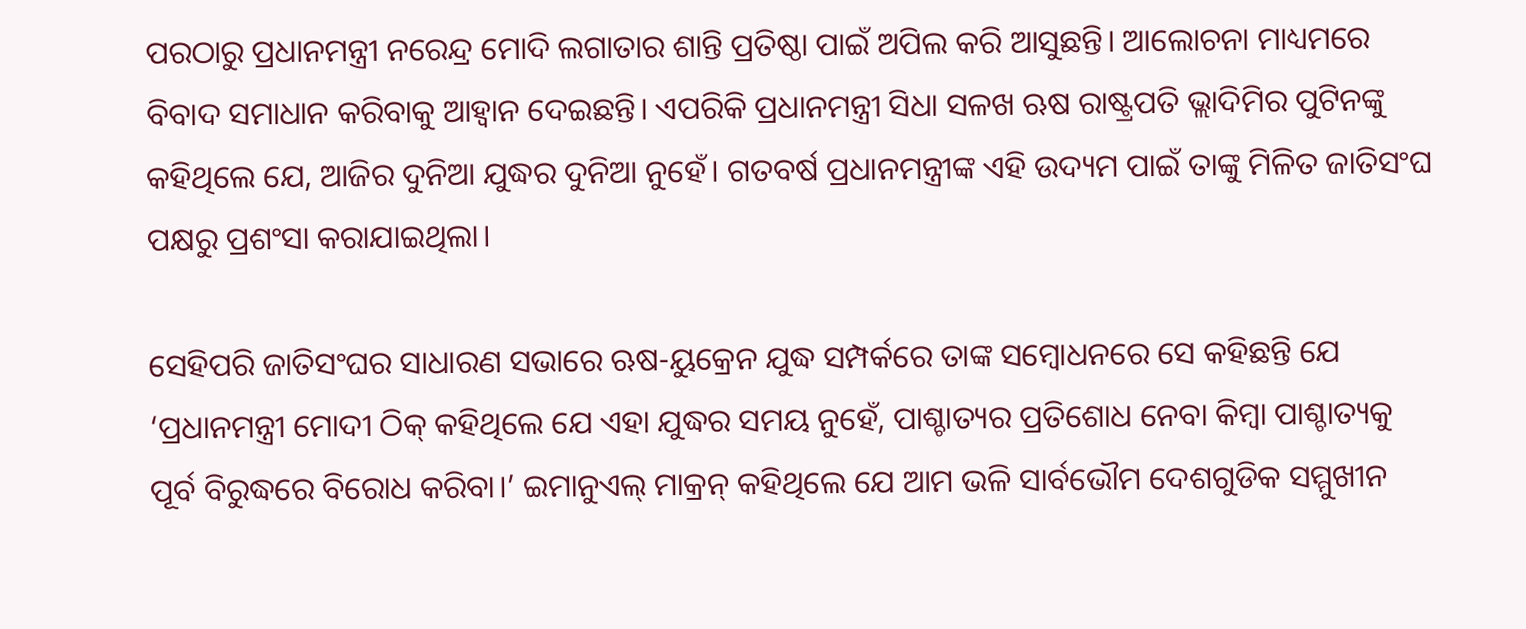ପରଠାରୁ ପ୍ରଧାନମନ୍ତ୍ରୀ ନରେନ୍ଦ୍ର ମୋଦି ଲଗାତାର ଶାନ୍ତି ପ୍ରତିଷ୍ଠା ପାଇଁ ଅପିଲ କରି ଆସୁଛନ୍ତି। ଆଲୋଚନା ମାଧ୍ୟମରେ ବିବାଦ ସମାଧାନ କରିବାକୁ ଆହ୍ୱାନ ଦେଇଛନ୍ତି। ଏପରିକି ପ୍ରଧାନମନ୍ତ୍ରୀ ସିଧା ସଳଖ ଋଷ ରାଷ୍ଟ୍ରପତି ଭ୍ଲାଦିମିର ପୁଟିନଙ୍କୁ କହିଥିଲେ ଯେ, ଆଜିର ଦୁନିଆ ଯୁଦ୍ଧର ଦୁନିଆ ନୁହେଁ। ଗତବର୍ଷ ପ୍ରଧାନମନ୍ତ୍ରୀଙ୍କ ଏହି ଉଦ୍ୟମ ପାଇଁ ତାଙ୍କୁ ମିଳିତ ଜାତିସଂଘ ପକ୍ଷରୁ ପ୍ରଶଂସା କରାଯାଇଥିଲା।

ସେହିପରି ଜାତିସଂଘର ସାଧାରଣ ସଭାରେ ଋଷ-ୟୁକ୍ରେନ ଯୁଦ୍ଧ ସମ୍ପର୍କରେ ତାଙ୍କ ସମ୍ବୋଧନରେ ସେ କହିଛନ୍ତି ଯେ ‘ପ୍ରଧାନମନ୍ତ୍ରୀ ମୋଦୀ ଠିକ୍ କହିଥିଲେ ଯେ ଏହା ଯୁଦ୍ଧର ସମୟ ନୁହେଁ, ପାଶ୍ଚାତ୍ୟର ପ୍ରତିଶୋଧ ନେବା କିମ୍ବା ପାଶ୍ଚାତ୍ୟକୁ ପୂର୍ବ ବିରୁଦ୍ଧରେ ବିରୋଧ କରିବା।’ ଇମାନୁଏଲ୍ ମାକ୍ରନ୍ କହିଥିଲେ ଯେ ଆମ ଭଳି ସାର୍ବଭୌମ ଦେଶଗୁଡିକ ସମ୍ମୁଖୀନ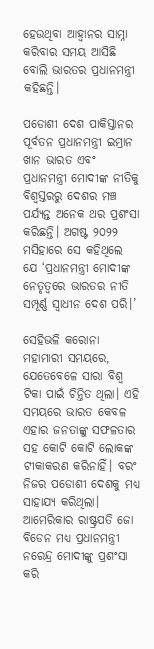ହେଉଥିବା ଆହ୍ୱାନର ସାମ୍ନା କରିବାର ସମୟ ଆସିଛି ବୋଲି ଭାରତର ପ୍ରଧାନମନ୍ତ୍ରୀ କହିଛନ୍ତି।

ପଡୋଶୀ ଦେଶ ପାକିସ୍ତାନର ପୂର୍ବତନ ପ୍ରଧାନମନ୍ତ୍ରୀ ଇମ୍ରାନ ଖାନ ଭାରତ ଏବଂ ପ୍ରଧାନମନ୍ତ୍ରୀ ମୋଦୀଙ୍କ ନୀତିକୁ ବିଶ୍ୱସ୍ତରରୁ ଦେଶର ମଞ୍ଚ ପର୍ଯ୍ୟନ୍ତ ଅନେକ ଥର ପ୍ରଶଂସା କରିଛନ୍ତି। ଅଗଷ୍ଟ ୨୦୨୨ ମସିହାରେ ସେ କହିଥିଲେ ଯେ ‘ପ୍ରଧାନମନ୍ତ୍ରୀ ମୋଦୀଙ୍କ ନେତୃତ୍ୱରେ ଭାରତର ନୀତି ସମ୍ପୂର୍ଣ୍ଣ ସ୍ୱାଧୀନ ଦେଶ ପରି।’

ସେହିଭଳି କରୋନା ମହାମାରୀ ସମୟରେ, ଯେତେବେଳେ ସାରା ବିଶ୍ୱ ଟିକା ପାଇଁ ଚିନ୍ତିତ ଥିଲା। ଏହି ସମୟରେ ଭାରତ କେବଳ ଏହାର ଜନତାଙ୍କୁ ସଫଳତାର ସହ କୋଟି କୋଟି ଲୋକଙ୍କ ଟୀକାକରଣ କରିନାହିଁ। ବରଂ ନିଜର ପଡୋଶୀ ଦେଶକୁ ମଧ୍ୟ ସାହାଯ୍ୟ କରିଥିଲା। ଆମେରିକାର ରାଷ୍ଟ୍ରପତି ଜୋ ବିଡେନ ମଧ୍ୟ ପ୍ରଧାନମନ୍ତ୍ରୀ ନରେନ୍ଦ୍ର ମୋଦୀଙ୍କୁ ପ୍ରଶଂସା କରି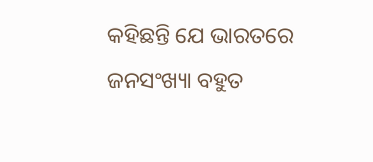କହିଛନ୍ତି ଯେ ଭାରତରେ ଜନସଂଖ୍ୟା ବହୁତ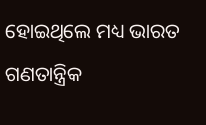ହୋଇଥିଲେ ମଧ୍ୟ ଭାରତ ଗଣତାନ୍ତ୍ରିକ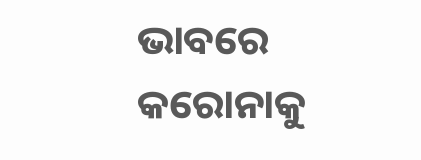ଭାବରେ କରୋନାକୁ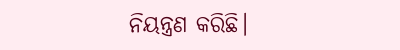ନିୟନ୍ତ୍ରଣ କରିଛି।